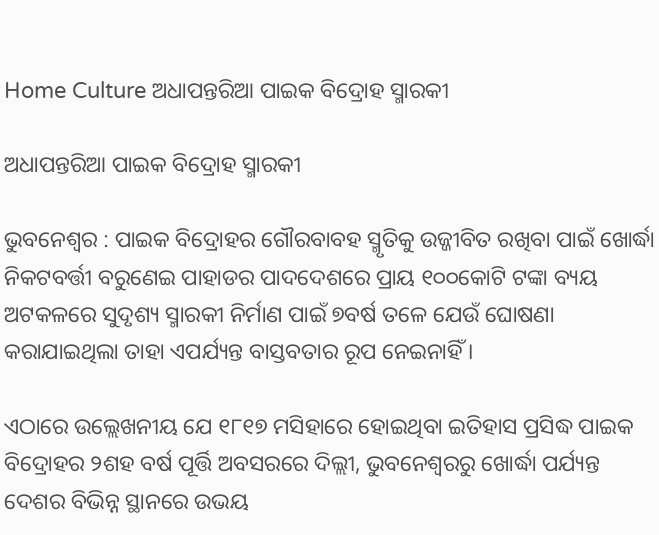Home Culture ଅଧାପନ୍ତରିଆ ପାଇକ ବିଦ୍ରୋହ ସ୍ମାରକୀ

ଅଧାପନ୍ତରିଆ ପାଇକ ବିଦ୍ରୋହ ସ୍ମାରକୀ

ଭୁବନେଶ୍ୱର : ପାଇକ ବିଦ୍ରୋହର ଗୌରବାବହ ସ୍ମୃତିକୁ ଉଜ୍ଜୀବିତ ରଖିବା ପାଇଁ ଖୋର୍ଦ୍ଧା ନିକଟବର୍ତ୍ତୀ ବରୁଣେଇ ପାହାଡର ପାଦଦେଶରେ ପ୍ରାୟ ୧୦୦କୋଟି ଟଙ୍କା ବ୍ୟୟ ଅଟକଳରେ ସୁଦୃଶ୍ୟ ସ୍ମାରକୀ ନିର୍ମାଣ ପାଇଁ ୭ବର୍ଷ ତଳେ ଯେଉଁ ଘୋଷଣା କରାଯାଇଥିଲା ତାହା ଏପର୍ଯ୍ୟନ୍ତ ବାସ୍ତବତାର ରୂପ ନେଇନାହିଁ ।

ଏଠାରେ ଉଲ୍ଲେଖନୀୟ ଯେ ୧୮୧୭ ମସିହାରେ ହୋଇଥିବା ଇତିହାସ ପ୍ରସିଦ୍ଧ ପାଇକ ବିଦ୍ରୋହର ୨ଶହ ବର୍ଷ ପୂର୍ତ୍ତି ଅବସରରେ ଦିଲ୍ଲୀ, ଭୁବନେଶ୍ୱରରୁ ଖୋର୍ଦ୍ଧା ପର୍ଯ୍ୟନ୍ତ ଦେଶର ବିଭିନ୍ନ ସ୍ଥାନରେ ଉଭୟ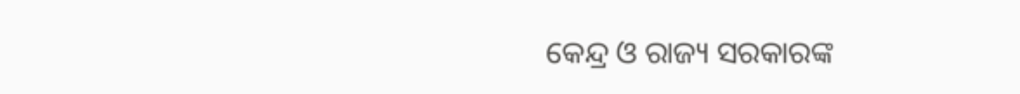କେନ୍ଦ୍ର ଓ ରାଜ୍ୟ ସରକାରଙ୍କ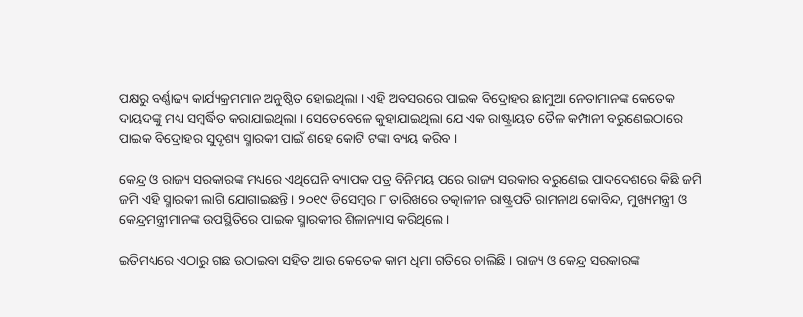ପକ୍ଷରୁ ବର୍ଣ୍ଣାଢ୍ୟ କାର୍ଯ୍ୟକ୍ରମମାନ ଅନୁଷ୍ଠିତ ହୋଇଥିଲା । ଏହି ଅବସରରେ ପାଇକ ବିଦ୍ରୋହର ଛାମୁଆ ନେତାମାନଙ୍କ କେତେକ ଦାୟଦଙ୍କୁ ମଧ୍ୟ ସମ୍ବର୍ଦ୍ଧିତ କରାଯାଇଥିଲା । ସେତେବେଳେ କୁହାଯାଇଥିଲା ଯେ ଏକ ରାଷ୍ଟ୍ରାୟତ ତୈଳ କମ୍ପାନୀ ବରୁଣେଇଠାରେ ପାଇକ ବିଦ୍ରୋହର ସୁଦୃଶ୍ୟ ସ୍ମାରକୀ ପାଇଁ ଶହେ କୋଟି ଟଙ୍କା ବ୍ୟୟ କରିବ ।

କେନ୍ଦ୍ର ଓ ରାଜ୍ୟ ସରକାରଙ୍କ ମଧ୍ୟରେ ଏଥିଘେନି ବ୍ୟାପକ ପତ୍ର ବିନିମୟ ପରେ ରାଜ୍ୟ ସରକାର ବରୁଣେଇ ପାଦଦେଶରେ କିଛି ଜମି ଜମି ଏହି ସ୍ମାରକୀ ଲାଗି ଯୋଗାଇଛନ୍ତି । ୨୦୧୯ ଡିସେମ୍ବର ୮ ତାରିଖରେ ତତ୍କାଳୀନ ରାଷ୍ଟ୍ରପତି ରାମନାଥ କୋବିନ୍ଦ, ମୁଖ୍ୟମନ୍ତ୍ରୀ ଓ କେନ୍ଦ୍ରମନ୍ତ୍ରୀମାନଙ୍କ ଉପସ୍ଥିତିରେ ପାଇକ ସ୍ମାରକୀର ଶିଳାନ୍ୟାସ କରିଥିଲେ ।

ଇତିମଧ୍ୟରେ ଏଠାରୁ ଗଛ ଉଠାଇବା ସହିତ ଆଉ କେତେକ କାମ ଧିମା ଗତିରେ ଚାଲିଛି । ରାଜ୍ୟ ଓ କେନ୍ଦ୍ର ସରକାରଙ୍କ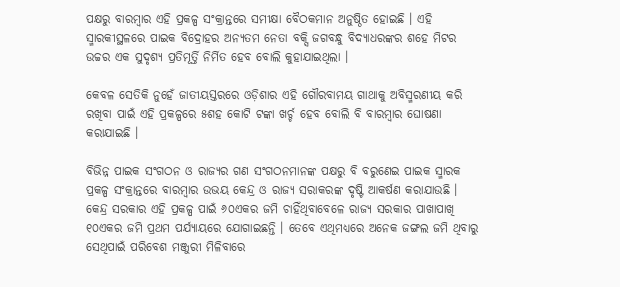ପକ୍ଷରୁ ବାରମ୍ବାର ଏହି ପ୍ରକଳ୍ପ ସଂକ୍ରାନ୍ତରେ ସମୀକ୍ଷା ବୈଠକମାନ ଅନୁଷ୍ଠିତ ହୋଇଛି । ଏହି ସ୍ମାରକୀସ୍ଥଳରେ ପାଇକ ବିଦ୍ରୋହର ଅନ୍ୟତମ ନେତା ବକ୍ସି ଜଗବନ୍ଧୁ ବିଦ୍ୟାଧରଙ୍କର ଶହେ ମିଟର ଉଚ୍ଚର ଏକ ସୁଦୃଶ୍ୟ ପ୍ରତିମୂର୍ତ୍ତି ନିର୍ମିତ ହେବ ବୋଲି କୁହାଯାଇଥିଲା ।

କେବଳ ସେତିକି ନୁହେଁ ଜାତୀୟସ୍ତରରେ ଓଡ଼ିଶାର ଏହି ଗୌରବାମୟ ଗାଥାକୁ ଅବିସ୍ମରଣୀୟ କରି ରଖିବା ପାଇଁ ଏହି ପ୍ରକଳ୍ପରେ ୫ଶହ କୋଟି ଟଙ୍କା ଖର୍ଚ୍ଚ ହେବ ବୋଲି ବି ବାରମ୍ବାର ଘୋଷଣା କରାଯାଇଛି ।

ବିଭିନ୍ନ ପାଇକ ସଂଗଠନ ଓ ରାଜ୍ୟର ଗଣ ସଂଗଠନମାନଙ୍କ ପକ୍ଷରୁ ବି ବରୁଣେଇ ପାଇକ ସ୍ମାରକ ପ୍ରକଳ୍ପ ସଂକ୍ରାନ୍ତରେ ବାରମ୍ବାର ଉଭୟ କେନ୍ଦ୍ର ଓ ରାଜ୍ୟ ସରାକରଙ୍କ ଦୃଷ୍ଟି ଆକର୍ଷଣ କରାଯାଉଛି । କେନ୍ଦ୍ର ସରକାର ଏହି ପ୍ରକଳ୍ପ ପାଇଁ ୬୦ଏକର ଜମି ଚାହିଁଥିବାବେଳେ ରାଜ୍ୟ ସରକାର ପାଖାପାଖି ୧୦ଏକର ଜମି ପ୍ରଥମ ପର୍ଯ୍ୟାୟରେ ଯୋଗାଇଛନ୍ତି । ତେବେ ଏଥିମଧ୍ୟରେ ଅନେକ ଜଙ୍ଗଲ ଜମି ଥିବାରୁ ସେଥିପାଇଁ ପରିବେଶ ମଞ୍ଜୁରୀ ମିଳିବାରେ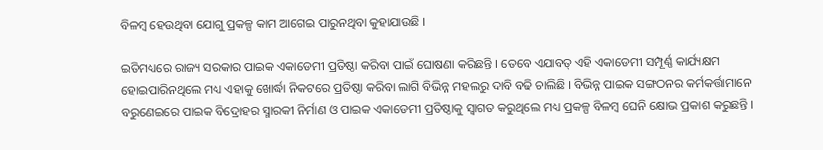ବିଳମ୍ବ ହେଉଥିବା ଯୋଗୁ ପ୍ରକଳ୍ପ କାମ ଆଗେଇ ପାରୁନଥିବା କୁହାଯାଉଛି ।

ଇତିମଧ୍ୟରେ ରାଜ୍ୟ ସରକାର ପାଇକ ଏକାଡେମୀ ପ୍ରତିଷ୍ଠା କରିବା ପାଇଁ ଘୋଷଣା କରିଛନ୍ତି । ତେବେ ଏଯାବତ୍‍ ଏହି ଏକାଡେମୀ ସମ୍ପୂର୍ଣ୍ଣ କାର୍ଯ୍ୟକ୍ଷମ ହୋଇପାରିନଥିଲେ ମଧ୍ୟ ଏହାକୁ ଖୋର୍ଦ୍ଧା ନିକଟରେ ପ୍ରତିଷ୍ଠା କରିବା ଲାଗି ବିଭିନ୍ନ ମହଲରୁ ଦାବି ବଢି ଚାଲିଛି । ବିଭିନ୍ନ ପାଇକ ସଙ୍ଗଠନର କର୍ମକର୍ତ୍ତାମାନେ ବରୁଣେଇରେ ପାଇକ ବିଦ୍ରୋହର ସ୍ମାରକୀ ନିର୍ମାଣ ଓ ପାଇକ ଏକାଡେମୀ ପ୍ରତିଷ୍ଠାକୁ ସ୍ୱାଗତ କରୁଥିଲେ ମଧ୍ୟ ପ୍ରକଳ୍ପ ବିଳମ୍ବ ଘେନି କ୍ଷୋଭ ପ୍ରକାଶ କରୁଛନ୍ତି ।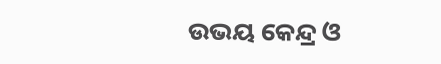ଉଭୟ କେନ୍ଦ୍ର ଓ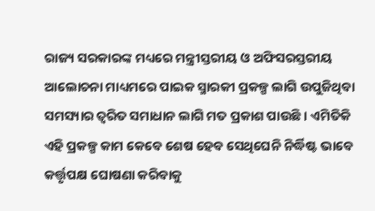ରାଜ୍ୟ ସରକାରଙ୍କ ମଧ୍ୟରେ ମନ୍ତ୍ରୀସ୍ତରୀୟ ଓ ଅଫିସରସ୍ତରୀୟ ଆଲୋଚନା ମାଧ୍ୟମରେ ପାଇକ ସ୍ମାରକୀ ପ୍ରକଳ୍ପ ଲାଗି ଉପୁଜିଥିବା ସମସ୍ୟାର ତ୍ୱରିତ ସମାଧାନ ଲାଗି ମତ ପ୍ରକାଶ ପାଉଛି । ଏମିତିକି ଏହି ପ୍ରକଳ୍ପ କାମ କେବେ ଶେଷ ହେବ ସେଥିଘେନି ନିର୍ଦ୍ଧିଷ୍ଟ ଭାବେ କର୍ତ୍ତୃପକ୍ଷ ଘୋଷଣା କରିବାକୁ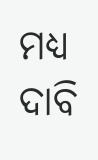ମଧ୍ୟ ଦାବି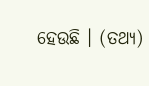ହେଉଛି । (ତଥ୍ୟ)